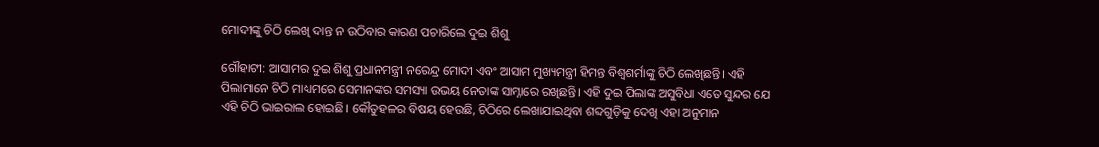ମୋଦୀଙ୍କୁ ଚିଠି ଲେଖି ଦାନ୍ତ ନ ଉଠିବାର କାରଣ ପଚାରିଲେ ଦୁଇ ଶିଶୁ

ଗୌହାଟୀ: ଆସାମର ଦୁଇ ଶିଶୁ ପ୍ରଧାନମନ୍ତ୍ରୀ ନରେନ୍ଦ୍ର ମୋଦୀ ଏବଂ ଆସାମ ମୁଖ୍ୟମନ୍ତ୍ରୀ ହିମନ୍ତ ବିଶ୍ୱଶର୍ମାଙ୍କୁ ଚିଠି ଲେଖିଛନ୍ତି। ଏହି ପିଲାମାନେ ଚିଠି ମାଧ୍ୟମରେ ସେମାନଙ୍କର ସମସ୍ୟା ଉଭୟ ନେତାଙ୍କ ସାମ୍ନାରେ ରଖିଛନ୍ତି। ଏହି ଦୁଇ ପିଲାଙ୍କ ଅସୁବିଧା ଏତେ ସୁନ୍ଦର ଯେ ଏହି ଚିଠି ଭାଇରାଲ ହୋଇଛି। କୌତୁହଳର ବିଷୟ ହେଉଛି, ଚିଠିରେ ଲେଖାଯାଇଥିବା ଶବ୍ଦଗୁଡ଼ିକୁ ଦେଖି ଏହା ଅନୁମାନ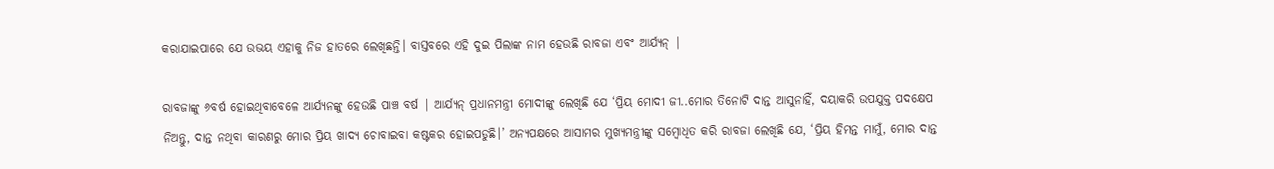କରାଯାଇପାରେ ଯେ ଉଭୟ ଏହାକୁ ନିଜ ହାତରେ ଲେଖିଛନ୍ତି। ବାସ୍ତବରେ ଏହି ଦୁଇ ପିଲାଙ୍କ ନାମ ହେଉଛି ରାବଜା ଏବଂ ଆର୍ଯ୍ୟନ୍ |

ରାବଜାଙ୍କୁ ୬ବର୍ଷ ହୋଇଥିବାବେଳେ ଆର୍ଯ୍ୟନଙ୍କୁ ହେଉଛି ପାଞ୍ଚ ବର୍ଷ | ଆର୍ଯ୍ୟନ୍ ପ୍ରଧାନମନ୍ତ୍ରୀ ମୋଦୀଙ୍କୁ ଲେଖିଛି ଯେ ‘ପ୍ରିୟ ମୋଦୀ ଜୀ..ମୋର ତିନୋଟି ଦାନ୍ତ ଆସୁନାହିଁ, ଦୟାକରି ଉପଯୁକ୍ତ ପଦକ୍ଷେପ ନିଅନ୍ତୁ, ଦାନ୍ତ ନଥିବା କାରଣରୁ ମୋର ପ୍ରିୟ ଖାଦ୍ୟ ଚୋବାଇବା କଷ୍ଟକର ହୋଇପଡୁଛି।’ ଅନ୍ୟପକ୍ଷରେ ଆସାମର ମୁଖ୍ୟମନ୍ତ୍ରୀଙ୍କୁ ସମ୍ବୋଧିତ କରି ରାବଜା ଲେଖିଛି ଯେ, ‘ପ୍ରିୟ ହିମନ୍ତ ମାମୁଁ, ମୋର ଦାନ୍ତ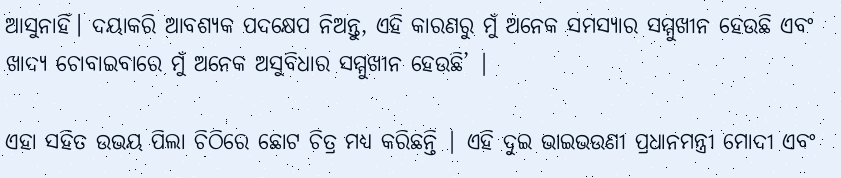ଆସୁନାହିଁ। ଦୟାକରି ଆବଶ୍ୟକ ପଦକ୍ଷେପ ନିଅନ୍ତୁ, ଏହି କାରଣରୁ ମୁଁ ଅନେକ ସମସ୍ୟାର ସମ୍ମୁଖୀନ ହେଉଛି ଏବଂ ଖାଦ୍ୟ ଚୋବାଇବାରେ ମୁଁ ଅନେକ ଅସୁବିଧାର ସମ୍ମୁଖୀନ ହେଉଛି’ |

ଏହା ସହିତ ଉଭୟ ପିଲା ଚିଠିରେ ଛୋଟ ଚିତ୍ର ମଧ୍ୟ କରିଛନ୍ତି | ଏହି ଦୁଇ ଭାଇଭଉଣୀ ପ୍ରଧାନମନ୍ତ୍ରୀ ମୋଦୀ ଏବଂ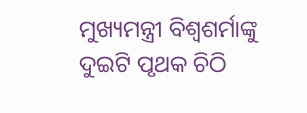ମୁଖ୍ୟମନ୍ତ୍ରୀ ବିଶ୍ୱଶର୍ମାଙ୍କୁ ଦୁଇଟି ପୃଥକ ଚିଠି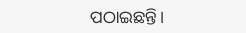ପଠାଇଛନ୍ତି।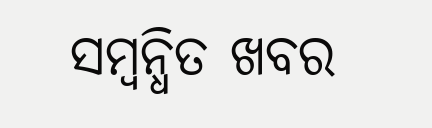ସମ୍ବନ୍ଧିତ ଖବର